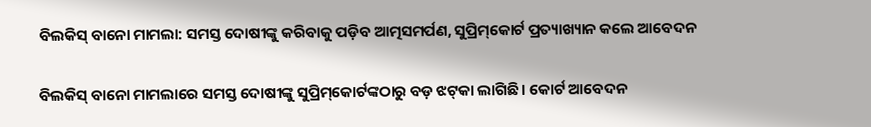ବିଲକିସ୍‌ ବାନୋ ମାମଲା: ସମସ୍ତ ଦୋଷୀଙ୍କୁ କରିବାକୁ ପଡ଼ିବ ଆତ୍ମସମର୍ପଣ, ସୁପ୍ରିମ୍‌କୋର୍ଟ ପ୍ରତ୍ୟାଖ୍ୟାନ କଲେ ଆବେଦନ

ବିଲକିସ୍‌ ବାନୋ ମାମଲାରେ ସମସ୍ତ ଦୋଷୀଙ୍କୁ ସୁପ୍ରିମ୍‌କୋର୍ଟଙ୍କଠାରୁ ବଡ଼ ଝଟ୍‌କା ଲାଗିଛି । କୋର୍ଟ ଆବେଦନ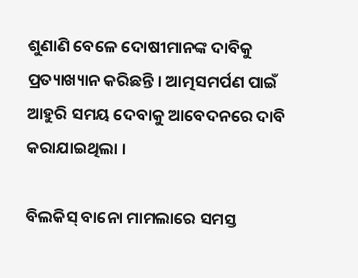ଶୁଣାଣି ବେଳେ ଦୋଷୀମାନଙ୍କ ଦାବିକୁ ପ୍ରତ୍ୟାଖ୍ୟାନ କରିଛନ୍ତି । ଆତ୍ମସମର୍ପଣ ପାଇଁ ଆହୁରି ସମୟ ଦେବାକୁ ଆବେଦନରେ ଦାବି କରାଯାଇଥିଲା ।

ବିଲକିସ୍‌ ବାନୋ ମାମଲାରେ ସମସ୍ତ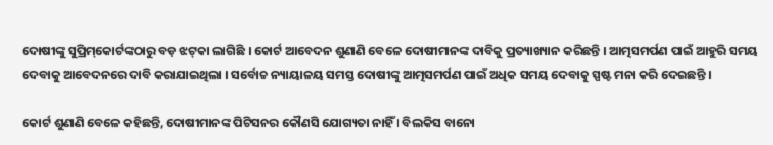ଦୋଷୀଙ୍କୁ ସୁପ୍ରିମ୍‌କୋର୍ଟଙ୍କଠାରୁ ବଡ଼ ଝଟ୍‌କା ଲାଗିଛି । କୋର୍ଟ ଆବେଦନ ଶୁଣାଣି ବେଳେ ଦୋଷୀମାନଙ୍କ ଦାବିକୁ ପ୍ରତ୍ୟାଖ୍ୟାନ କରିଛନ୍ତି । ଆତ୍ମସମର୍ପଣ ପାଇଁ ଆହୁରି ସମୟ ଦେବାକୁ ଆବେଦନରେ ଦାବି କରାଯାଇଥିଲା । ସର୍ବୋଚ୍ଚ ନ୍ୟାୟାଳୟ ସମସ୍ତ ଦୋଷୀଙ୍କୁ ଆତ୍ମସମର୍ପଣ ପାଇଁ ଅଧିକ ସମୟ ଦେବାକୁ ସ୍ପଷ୍ଟ ମନା କରି ଦେଇଛନ୍ତି ।

କୋର୍ଟ ଶୁଣାଣି ବେଳେ କହିଛନ୍ତି, ଦୋଷୀମାନଙ୍କ ପିଟିସନର କୌଣସି ଯୋଗ୍ୟତା ନାହିଁ । ବିଲକିସ ବାନୋ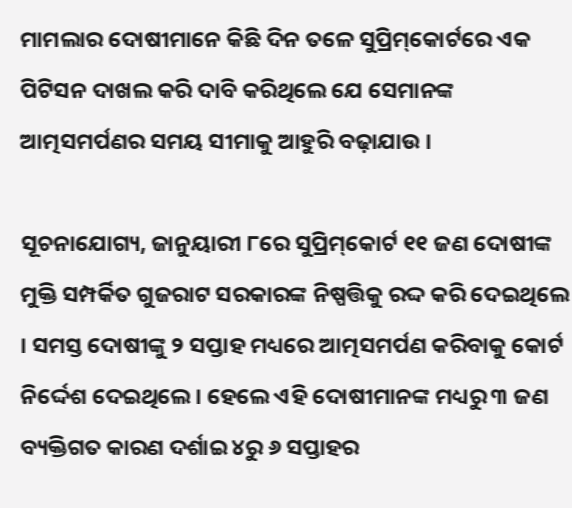ମାମଲାର ଦୋଷୀମାନେ କିଛି ଦିନ ତଳେ ସୁପ୍ରିମ୍‌କୋର୍ଟରେ ଏକ ପିଟିସନ ଦାଖଲ କରି ଦାବି କରିଥିଲେ ଯେ ସେମାନଙ୍କ ଆତ୍ମସମର୍ପଣର ସମୟ ସୀମାକୁ ଆହୁରି ବଢ଼ାଯାଉ ।

ସୂଚନାଯୋଗ୍ୟ, ଜାନୁୟାରୀ ୮ରେ ସୁପ୍ରିମ୍‌କୋର୍ଟ ୧୧ ଜଣ ଦୋଷୀଙ୍କ ମୁକ୍ତି ସମ୍ପର୍କିତ ଗୁଜରାଟ ସରକାରଙ୍କ ନିଷ୍ପତ୍ତିକୁ ରଦ୍ଦ କରି ଦେଇଥିଲେ । ସମସ୍ତ ଦୋଷୀଙ୍କୁ ୨ ସପ୍ତାହ ମଧ୍ୟରେ ଆତ୍ମସମର୍ପଣ କରିବାକୁ କୋର୍ଟ ନିର୍ଦ୍ଦେଶ ଦେଇଥିଲେ । ହେଲେ ଏହି ଦୋଷୀମାନଙ୍କ ମଧ୍ୟରୁ ୩ ଜଣ ବ୍ୟକ୍ତିଗତ କାରଣ ଦର୍ଶାଇ ୪ରୁ ୬ ସପ୍ତାହର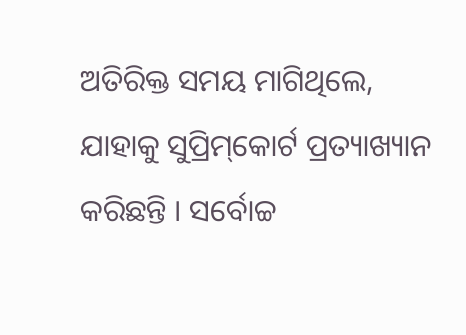ଅତିରିକ୍ତ ସମୟ ମାଗିଥିଲେ, ଯାହାକୁ ସୁପ୍ରିମ୍‌କୋର୍ଟ ପ୍ରତ୍ୟାଖ୍ୟାନ କରିଛନ୍ତି । ସର୍ବୋଚ୍ଚ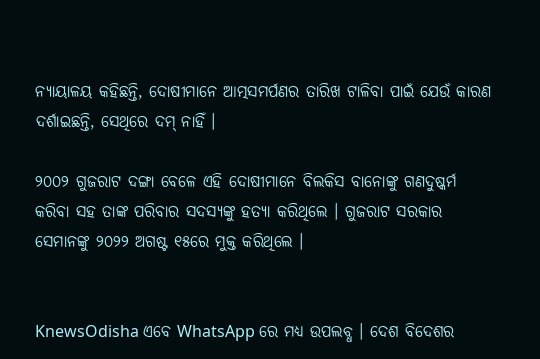ନ୍ୟାୟାଳୟ କହିଛନ୍ତି, ଦୋଷୀମାନେ ଆତ୍ମସମର୍ପଣର ତାରିଖ ଟାଳିବା ପାଇଁ ଯେଉଁ କାରଣ ଦର୍ଶାଇଛନ୍ତି, ସେଥିରେ ଦମ୍‌ ନାହିଁ ।

୨୦୦୨ ଗୁଜରାଟ ଦଙ୍ଗା ବେଳେ ଏହି ଦୋଷୀମାନେ ବିଲକିସ ବାନୋଙ୍କୁ ଗଣଦୁଷ୍କର୍ମ କରିବା ସହ ତାଙ୍କ ପରିବାର ସଦସ୍ୟଙ୍କୁ ହତ୍ୟା କରିଥିଲେ । ଗୁଜରାଟ ସରକାର ସେମାନଙ୍କୁ ୨୦୨୨ ଅଗଷ୍ଟ ୧୫ରେ ମୁକ୍ତ କରିଥିଲେ ।


KnewsOdisha ଏବେ WhatsApp ରେ ମଧ୍ୟ ଉପଲବ୍ଧ । ଦେଶ ବିଦେଶର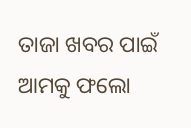ତାଜା ଖବର ପାଇଁ ଆମକୁ ଫଲୋ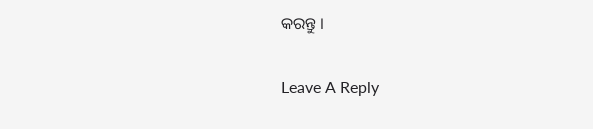କରନ୍ତୁ ।

Leave A Reply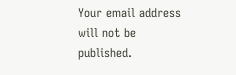Your email address will not be published.